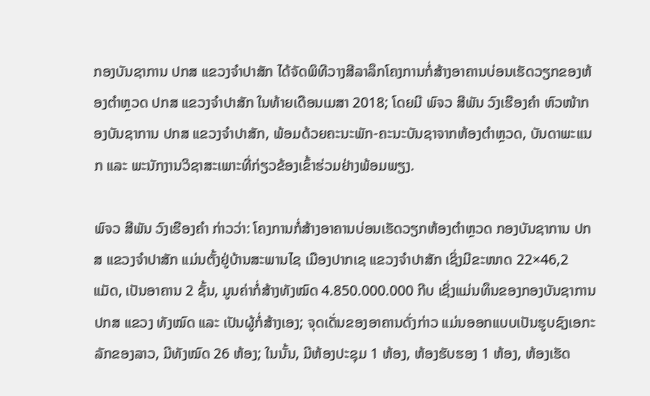ກອງບັນຊາການ ປກສ ແຂວງຈຳປາສັກ ໄດ້ຈັດພິທີວາງສີລາລຶກໂຄງການກໍ່ສ້າງອາຄານບ່ອນເຮັດວຽກຂອງຫ້ອງຕຳຫຼວດ ປກສ ແຂວງຈຳປາສັກ ໃນທ້າຍເດືອນເມສາ 2018; ໂດຍມີ ພົຈວ ສີພັນ ວົງເຮືອງຄຳ ຫົວໜ້າກອງບັນຊາການ ປກສ ແຂວງຈຳປາສັກ, ພ້ອມດ້ວຍຄະນະພັກ-ຄະນະບັນຊາຈາກຫ້ອງຕຳຫຼວດ, ບັນດາພະແນກ ແລະ ພະນັກງານວິຊາສະເພາະທີ່ກ່ຽວຂ້ອງເຂົ້າຮ່ວມຢ່າງພ້ອມພຽງ.

ພົຈວ ສີພັນ ວົງເຮືອງຄຳ ກ່າວວ່າ: ໂຄງການກໍ່ສ້າງອາຄານບ່ອນເຮັດວຽກຫ້ອງຕຳຫຼວດ ກອງບັນຊາການ ປກສ ແຂວງຈຳປາສັກ ແມ່ນຕັ້ງຢູ່ບ້ານສະພານໄຊ ເມືອງປາກເຊ ແຂວງຈຳປາສັກ ເຊິ່ງມີຂະໜາດ 22×46,2 ແມັດ, ເປັນອາຄານ 2 ຊັ້ນ, ມູນຄ່າກໍ່ສ້າງທັງໝົດ 4.850.000.000 ກີບ ເຊິ່ງແມ່ນທຶນຂອງກອງບັນຊາການ ປກສ ແຂວງ ທັງໝົດ ແລະ ເປັນຜູ້ກໍ່ສ້າງເອງ; ຈຸດເດັ່ນຂອງອາຄານດັ່ງກ່າວ ແມ່ນອອກແບບເປັນຮູບຊົງເອກະລັກຂອງລາວ, ມີທັງໝົດ 26 ຫ້ອງ; ໃນນັ້ນ, ມີຫ້ອງປະຊຸມ 1 ຫ້ອງ, ຫ້ອງຮັບຮອງ 1 ຫ້ອງ, ຫ້ອງເຮັດ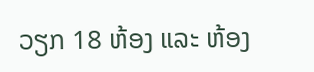ວຽກ 18 ຫ້ອງ ແລະ ຫ້ອງ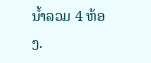ນ້ຳລວມ 4 ຫ້ອງ.